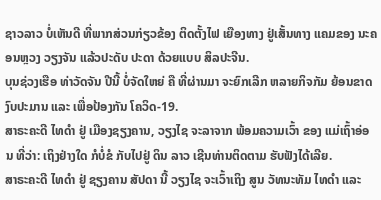ຊາວລາວ ບໍ່ເຫັນດີ ທີ່ພາກສ່ວນກ່ຽວຂ້ອງ ຕິດຕັ້ງໄຟ ເຍືອງທາງ ຢູ່ເສັ້ນທາງ ແຄມຂອງ ນະຄອນຫຼວງ ວຽງຈັນ ແລ້ວປະດັບ ປະດາ ດ້ວຍແບບ ສິລປະຈີນ.
ບຸນຊ່ວງເຮືອ ທ່າວັດຈັນ ປີນີ້ ບໍ່ຈັດໃຫຍ່ ຄື ທີ່ຜ່ານມາ ຈະຍົກເລີກ ຫລາຍກິຈກັມ ຍ້ອນຂາດ ງົບປະມານ ແລະ ເພື່ອປ້ອງກັນ ໂຄວິດ-19.
ສາຣະຄະດີ ໄທດໍາ ຢູ່ ເມືອງຊຽງຄານ, ວຽງໄຊ ຈະລາຈາກ ພ້ອມຄວາມເວົ້າ ຂອງ ແມ່ເຖົ້າອ່ອນ ທີ່ວ່າ: ເຖິງຢ່າງໃດ ກໍບໍ່ຂໍ ກັບໄປຢູ່ ດິນ ລາວ ເຊີນທ່ານຕິດຕາມ ຮັບຟັງໄດ້ເລີຍ.
ສາຣະຄະດີ ໄທດໍາ ຢູ່ ຊຽງຄານ ສັປດາ ນີ້ ວຽງໄຊ ຈະເວົ້າເຖິງ ສູນ ວັທນະທັມ ໄທດໍາ ແລະ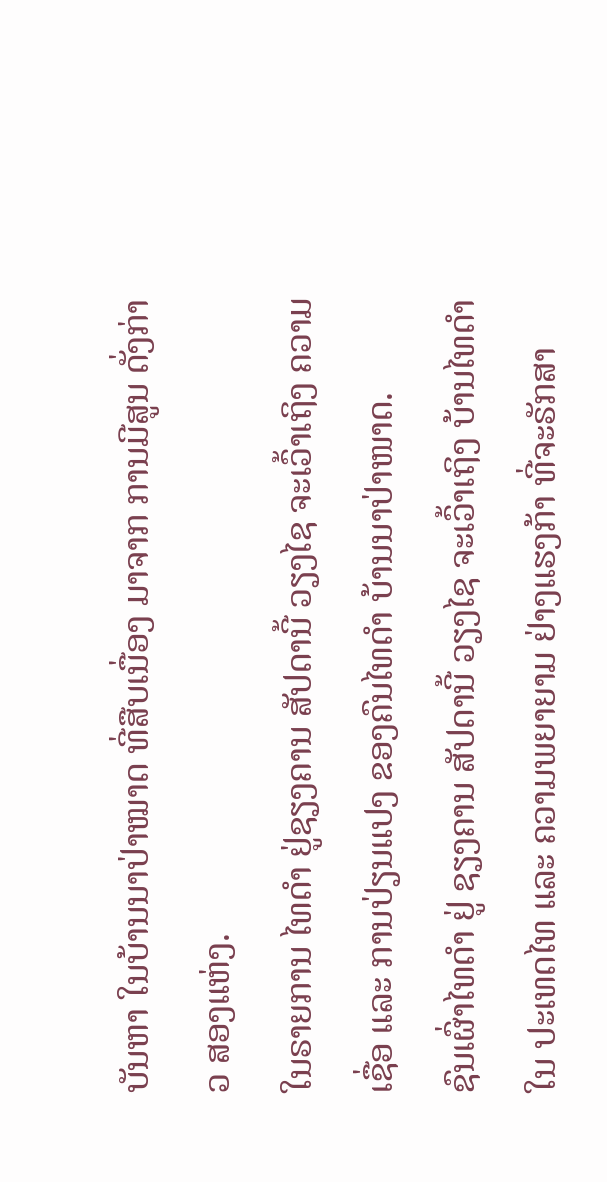ບັນຫາ ໃນບ້ານນາປ່າໝາດ ທີ່ສືບເນື່ອງ ມາຈາກ ການມີສູນ ດັ່ງກ່າວ ສອງແຫ່ງ.
ໃນຣາຍການ ໄທດໍາ ຢູ່ຊຽງຄານ ສັປດານີ້ ວຽງໄຊ ຈະເວົ້າເຖິງ ຄວາມເຊື່ອ ແລະ ການປ່ຽນແປງ ຂອງຄົນໄທດໍາ ບ້ານນາປ່າໜາດ.
ຊົນເຜົ່າໄທດໍາ ຢູ່ ຊຽງຄານ ສັປດານີ້ ວຽງໄຊ ຈະເວົ້າເຖິງ ບ້ານໄທດໍາ ໃນ ປະເທດໄທ ແລະ ຄວາມພຍາຍາມ ຢ່າງແຮງກ້າ ທີ່ຈະຣັກສາ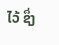ໄວ້ ຊຶ່ງ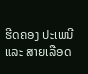ຮີດຄອງ ປະເພນີ ແລະ ສາຍເລືອດ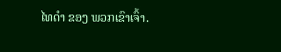ໄທດໍາ ຂອງ ພວກເຂົາເຈົ້າ.